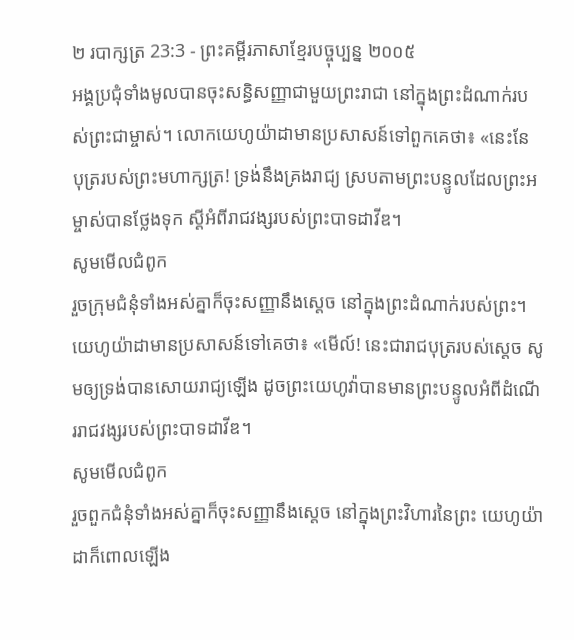២ របាក្សត្រ 23:3 - ព្រះគម្ពីរភាសាខ្មែរបច្ចុប្បន្ន ២០០៥
អង្គប្រជុំទាំងមូលបានចុះសន្ធិសញ្ញាជាមួយព្រះរាជា នៅក្នុងព្រះដំណាក់របស់ព្រះជាម្ចាស់។ លោកយេហូយ៉ាដាមានប្រសាសន៍ទៅពួកគេថា៖ «នេះនែ បុត្ររបស់ព្រះមហាក្សត្រ! ទ្រង់នឹងគ្រងរាជ្យ ស្របតាមព្រះបន្ទូលដែលព្រះអម្ចាស់បានថ្លែងទុក ស្ដីអំពីរាជវង្សរបស់ព្រះបាទដាវីឌ។
សូមមើលជំពូក
រួចក្រុមជំនុំទាំងអស់គ្នាក៏ចុះសញ្ញានឹងស្តេច នៅក្នុងព្រះដំណាក់របស់ព្រះ។ យេហូយ៉ាដាមានប្រសាសន៍ទៅគេថា៖ «មើល៍! នេះជារាជបុត្ររបស់ស្តេច សូមឲ្យទ្រង់បានសោយរាជ្យឡើង ដូចព្រះយេហូវ៉ាបានមានព្រះបន្ទូលអំពីដំណើររាជវង្សរបស់ព្រះបាទដាវីឌ។
សូមមើលជំពូក
រួចពួកជំនុំទាំងអស់គ្នាក៏ចុះសញ្ញានឹងស្តេច នៅក្នុងព្រះវិហារនៃព្រះ យេហូយ៉ាដាក៏ពោលឡើង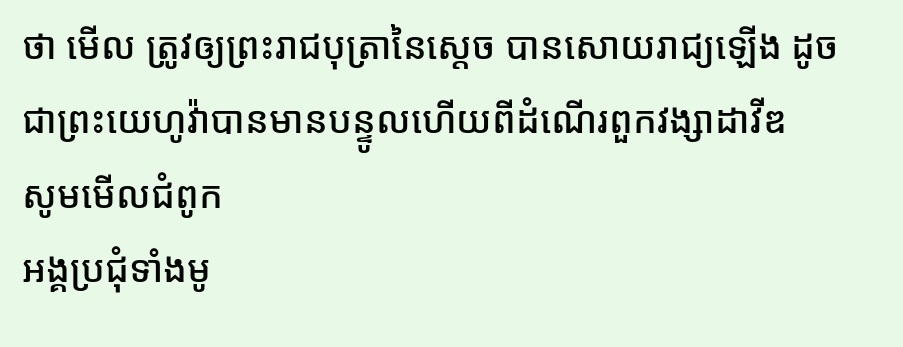ថា មើល ត្រូវឲ្យព្រះរាជបុត្រានៃស្តេច បានសោយរាជ្យឡើង ដូចជាព្រះយេហូវ៉ាបានមានបន្ទូលហើយពីដំណើរពួកវង្សាដាវីឌ
សូមមើលជំពូក
អង្គប្រជុំទាំងមូ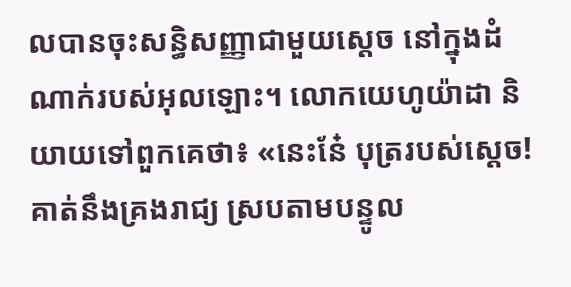លបានចុះសន្ធិសញ្ញាជាមួយស្តេច នៅក្នុងដំណាក់របស់អុលឡោះ។ លោកយេហូយ៉ាដា និយាយទៅពួកគេថា៖ «នេះនែ៎ បុត្ររបស់ស្តេច! គាត់នឹងគ្រងរាជ្យ ស្របតាមបន្ទូល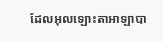ដែលអុលឡោះតាអាឡាបា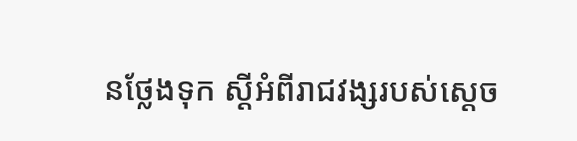នថ្លែងទុក ស្តីអំពីរាជវង្សរបស់ស្តេច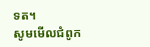ទត។
សូមមើលជំពូក